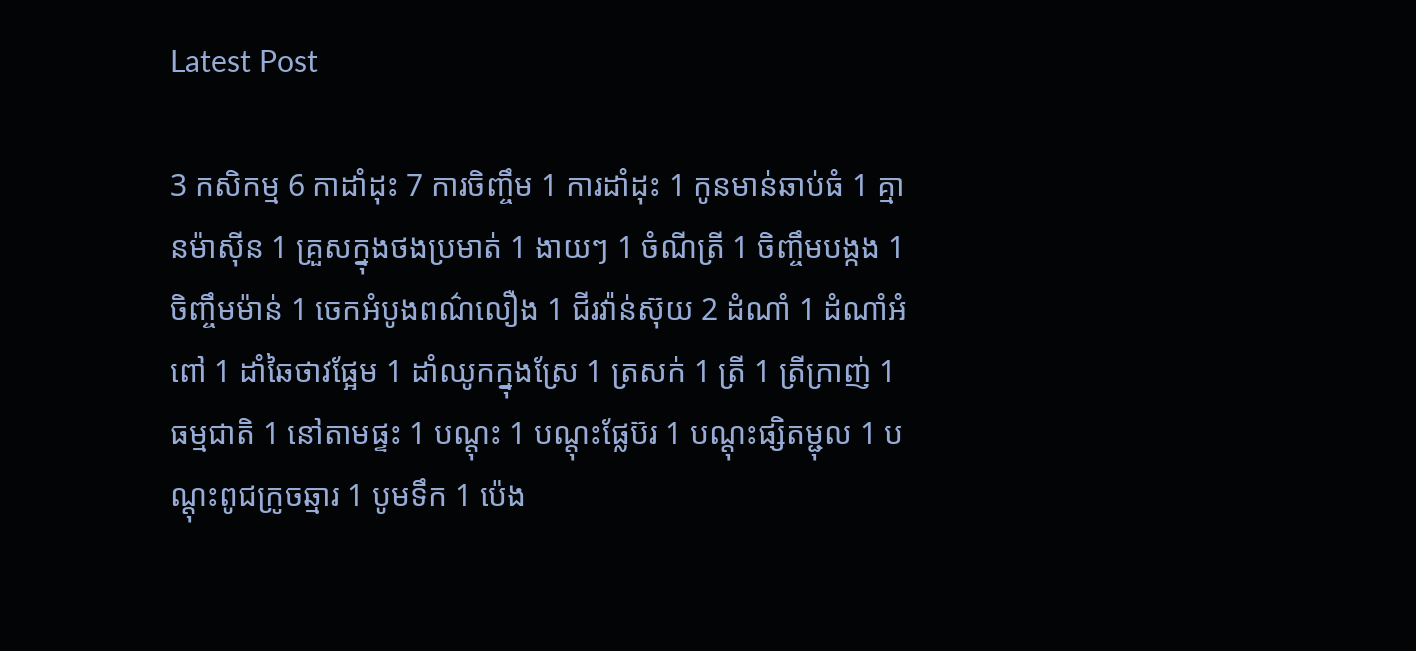Latest Post

3 កសិកម្ម 6 កាដាំដុះ 7 ការចិញ្ចឹម 1 ការដាំដុះ 1 កូនមាន់ឆាប់ធំ 1 គ្មានម៉ាស៊ីន 1 គ្រួសក្នុងថងប្រមាត់ 1 ងាយៗ 1 ចំណីត្រី 1 ចិញ្ចឹមបង្កង 1 ចិញ្ចឹមម៉ាន់ 1 ចេកអំបូងពណ៌លឿង 1 ជីរវ៉ាន់ស៊ុយ 2 ដំណាំ 1 ដំណាំអំពៅ 1 ដាំឆៃថាវផ្អែម 1 ដាំឈូកក្នុងស្រែ 1 ត្រសក់ 1 ត្រី 1 ត្រីក្រាញ់ 1 ធម្មជាតិ 1 នៅតាមផ្ទះ 1 បណ្ដុះ 1 បណ្ដុះផ្លែប៊រ 1 បណ្តុះផ្សិតម្ជុល 1 បណ្តុះពូជក្រូចឆ្មារ 1 បូមទឹក 1 ប៉េង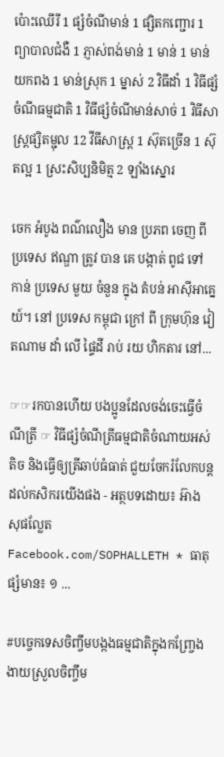ប៉ោះឈើរី 1 ផ្សំចំណីមាន់ 1 ផ្សិតកញ្ជោរ 1 ព្យាបាលជំងឺ 1 ភ្ញាស់ពង់មាន់ 1 មាន់ 1 មាន់យកពង 1 មាន់ស្រុក 1 ម្នាស់ 2 វិធីដាំ 1 វិធីផ្សំចំណីធម្មជាតិ 1 វិធីផ្សំចំណីមាន់សាច់ 1 វិធីសាស្រ្តផ្សិតម្ជុល 12 វីធីសាស្រ្ត 1 ស៊ុតច្រើន 1 ស៊ុតល្អ 1 ស្រះសិប្បនិមិត្ម 2 ឡាំងស្នោរ

ចេក អំបូង ពណ៌លឿង មាន ប្រភព ចេញ ពី ប្រទេស ឥណ្ឌា ត្រូវ បាន គេ បង្កាត់ ពូជ ទៅ កាន់ ប្រទេស មួយ ចំនួន ក្នុង តំបន់ អាស៊ីអាគ្នេយ៍។ នៅ ប្រទេស កម្ពុជា ក្រៅ ពី ក្រុមហ៊ុន វៀតណាម ដាំ លើ ផ្ទៃដី រាប់ រយ ហិកតារ នៅ...

☞☞រកបានហើយ បងប្អូនដែលចង់ចេះធ្វើចំណីត្រី ☞ វិធីផ្សំចំណីត្រីធម្មជាតិចំណាយអស់តិច និងធ្វើឲ្យត្រីឆាប់ធំធាត់ ជួយចែករំលែកបន្តដល់កសិករយើងផង - អត្ថបទដោយ៖ អ៊ាង សុផល្លែត Facebook.com/SOPHALLETH * ធាតុផ្សំមាន៖ ១ ...

#បច្ចេកទេសចិញ្ចឹមបង្កងធម្មជាតិក្នុងកញ្ច្រែងងាយស្រួលចិញ្ចឹម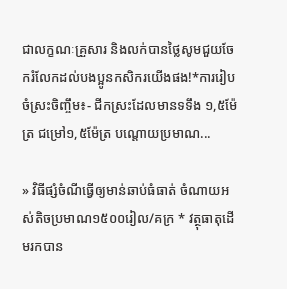ជាលក្ខណៈគ្រួសារ និងលក់បានថ្លៃសូមជួយចែករំលែកដល់បងប្អូនកសិករយើងផង!*ការរៀបចំស្រះចិញ្ចឹម៖- ជីកស្រះដែលមានទទឹង ១,៥ម៉ែត្រ ជម្រៅ១,៥ម៉ែត្រ បណ្តោយប្រមាណ...

» វិធីផ្សំចំណីធ្វើឲ្យមាន់ឆាប់ធំធាត់ ចំណាយអស់តិចប្រមាណ១៥០០រៀល/គក្រ * វត្ថុធាតុដើមរកបាន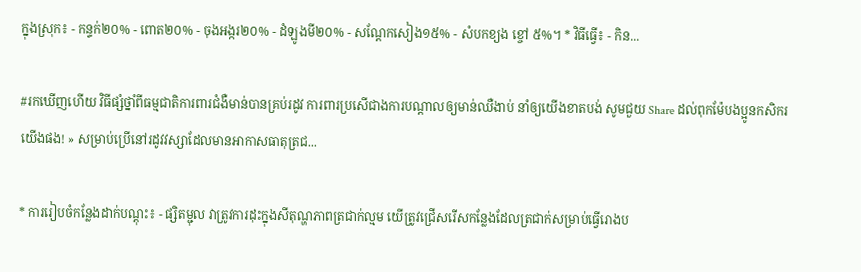ក្នុងស្រុក៖ - កន្ទក់២០% - ពោត២០% - ចុងអង្ករ២០% - ដំឡូងមី២០% - សណ្តែកសៀង១៥% - សំបកខ្យង ខ្ចៅ ៥%។ * វិធីធ្វើ៖ - កិន...

#រកឃើញហើយ វិធីផ្សំថ្នាំពីធម្មជាតិការពារជំងឺមាន់បានគ្រប់រដូវ ការពារប្រសើជាងការបណ្តាលឲ្យមាន់ឈឺងាប់ នាំឲ្យយើងខាតបង់ សូមជួយ Share ដល់ពុកម៉ែបងប្អូនកសិករយើងផង! » សម្រាប់ប្រើនៅរដូវវស្សាដែលមានអាកាសធាតុត្រជ...

* ការរៀបចំកន្លែងដាក់បណ្តុះ៖ - ផ្សិតម្ជុល វាត្រូវការដុះក្នុងសីតុណ្ហភាពត្រជាក់ល្មម យើត្រូវជ្រើសរើសកន្លែងដែលត្រជាក់សម្រាប់ធ្វើរោងប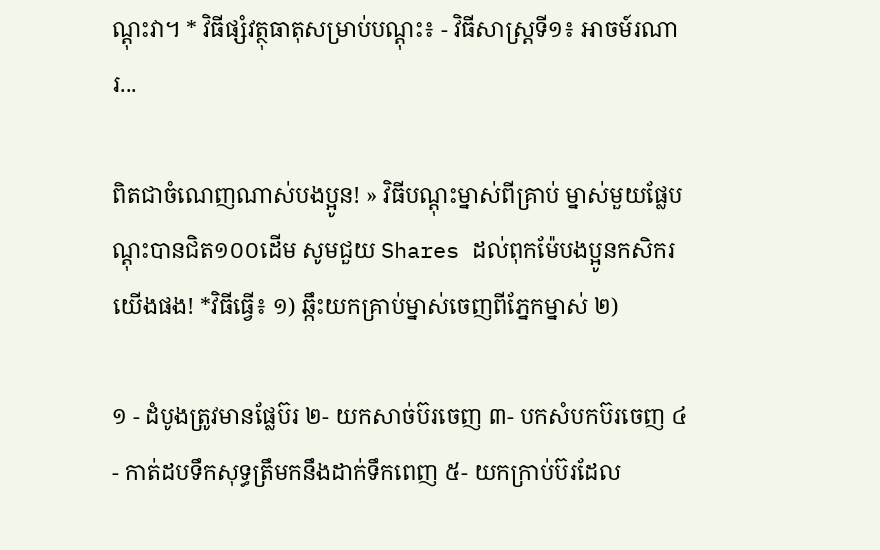ណ្តុះវា។ * វិធីផ្សំវត្ថុធាតុសម្រាប់បណ្តុះ៖ - វិធីសាស្រ្តទី១៖ អាចម៍រណារ...

ពិតជាចំណេញណាស់បងប្អូន! » វិធីបណ្តុះម្នាស់ពីគ្រាប់ ម្នាស់មួយផ្លែបណ្តុះបានជិត១០០ដើម សូមជួយ Shares ដល់ពុកម៉ែបងប្អូនកសិករយើងផង! *វិធីធ្វើ៖ ១) ឆ្កឹះយកគ្រាប់ម្នាស់ចេញពីភ្នែកម្នាស់ ២)

១ - ដំបូងត្រូវមានផ្លែប៊រ ២- យកសាច់ប៊រចេញ ៣- បកសំបកប៊រចេញ ៤- កាត់ដបទឹកសុទ្ធត្រឹមកនឹងដាក់ទឹកពេញ ៥- យកក្រាប់ប៊រដែល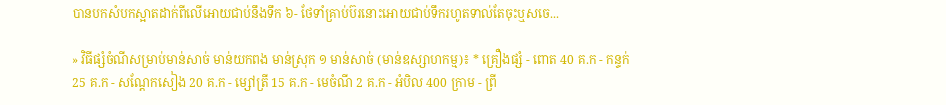បានបកសំបកស្អាតដាក់ពីលើអោយជាប់នឹងទឹក ៦- ថែទាំគ្រាប់ប៊រនោះអោយជាប់ទឹករហូតទាល់តែចុះឬសចេ...

» វិធីផ្សំចំណីសម្រាប់មាន់សាច់ មាន់យកពង មាន់ស្រុក ១ មាន់សាច់ (មាន់ឧស្សាហកម្ម)៖ * គ្រឿងផ្សំ - ពោត 40 គ.ក - កន្ទក់ 25 គ.ក - សណ្តែកសៀង 20 គ.ក - ម្សៅត្រី 15 គ.ក - មេចំណី 2 គ.ក - អំបិល 400 ក្រាម - ព្រី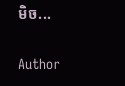មិច...

Author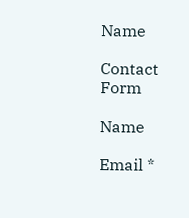Name

Contact Form

Name

Email *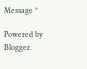Message *

Powered by Blogger.